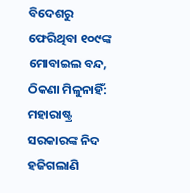ବିଦେଶରୁ ଫେରିଥିବା ୧୦୯ଙ୍କ ମୋବାଇଲ ବନ୍ଦ, ଠିକଣା ମିଳୁନାହିଁ: ମହାରାଷ୍ଟ୍ର ସରକାରଙ୍କ ନିଦ ହଜିଗଲାଣି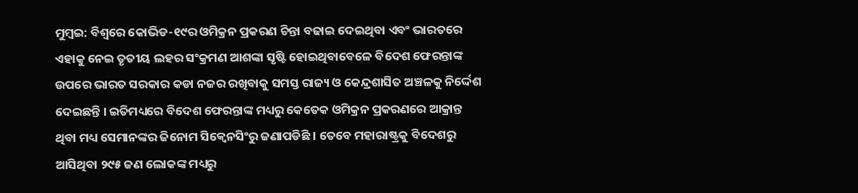ମୁମ୍ବଇ: ବିଶ୍ୱରେ କୋଭିଡ-୧୯ର ଓମିକ୍ରନ ପ୍ରକରଣ ଚିନ୍ତା ବଢାଇ ଦେଇଥିବା ଏବଂ ଭାରତରେ ଏହାକୁ ନେଇ ତୃତୀୟ ଲହର ସଂକ୍ରମଣ ଆଶଙ୍କା ସୃଷ୍ଟି ହୋଇଥିବାବେଳେ ବିଦେଶ ଫେରନ୍ତାଙ୍କ ଉପରେ ଭାରତ ସରକାର କଡା ନଜର ରଖିବାକୁ ସମସ୍ତ ରାଜ୍ୟ ଓ କେନ୍ଦ୍ରଶାସିତ ଅଞ୍ଚଳକୁ ନିର୍ଦ୍ଦେଶ ଦେଇଛନ୍ତି । ଇତିମଧ୍ୟରେ ବିଦେଶ ଫେରନ୍ତାଙ୍କ ମଧ୍ୟରୁ କେତେକ ଓମିକ୍ରନ ପ୍ରକରଣରେ ଆକ୍ରାନ୍ତ ଥିବା ମଧ୍ୟ ସେମାନଙ୍କର ଜିନୋମ ସିକ୍ୱେନସିଂରୁ ଜଣାପଡିଛି । ତେବେ ମହାରାଷ୍ଟ୍ରକୁ ବିଦେଶରୁ ଆସିଥିବା ୨୯୫ ଜଣ ଲୋକଙ୍କ ମଧ୍ୟରୁ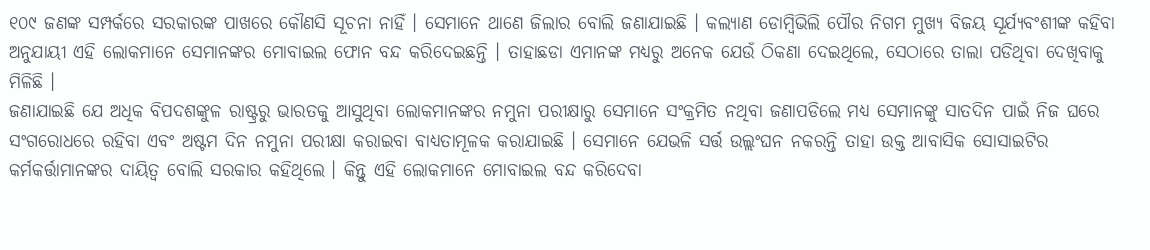୧୦୯ ଜଣଙ୍କ ସମ୍ପର୍କରେ ସରକାରଙ୍କ ପାଖରେ କୌଣସି ସୂଚନା ନାହିଁ । ସେମାନେ ଥାଣେ ଜିଲାର ବୋଲି ଜଣାଯାଇଛି । କଲ୍ୟାଣ ଡୋମ୍ବିଭିଲି ପୌର ନିଗମ ମୁଖ୍ୟ ବିଜୟ ସୂର୍ଯ୍ୟବଂଶୀଙ୍କ କହିବା ଅନୁଯାୟୀ ଏହି ଲୋକମାନେ ସେମାନଙ୍କର ମୋବାଇଲ ଫୋନ ବନ୍ଦ କରିଦେଇଛନ୍ତି । ତାହାଛଡା ଏମାନଙ୍କ ମଧ୍ୟରୁ ଅନେକ ଯେଉଁ ଠିକଣା ଦେଇଥିଲେ, ସେଠାରେ ତାଲା ପଡିଥିବା ଦେଖିବାକୁ ମିଳିଛି ।
ଜଣାଯାଇଛି ଯେ ଅଧିକ ବିପଦଶଙ୍କୁଳ ରାଷ୍ଟ୍ରରୁ ଭାରତକୁ ଆସୁଥିବା ଲୋକମାନଙ୍କର ନମୁନା ପରୀକ୍ଷାରୁ ସେମାନେ ସଂକ୍ରମିତ ନଥିବା ଜଣାପଡିଲେ ମଧ୍ୟ ସେମାନଙ୍କୁ ସାତଦିନ ପାଇଁ ନିଜ ଘରେ ସଂଗରୋଧରେ ରହିବା ଏବଂ ଅଷ୍ଟମ ଦିନ ନମୁନା ପରୀକ୍ଷା କରାଇବା ବାଧ୍ୟତାମୂଳକ କରାଯାଇଛି । ସେମାନେ ଯେଭଳି ସର୍ତ୍ତ ଉଲ୍ଲଂଘନ ନକରନ୍ତି ତାହା ଉକ୍ତ ଆବାସିକ ସୋସାଇଟିର କର୍ମକର୍ତ୍ତାମାନଙ୍କର ଦାୟିତ୍ୱ ବୋଲି ସରକାର କହିଥିଲେ । କିନ୍ତୁ ଏହି ଲୋକମାନେ ମୋବାଇଲ ବନ୍ଦ କରିଦେବା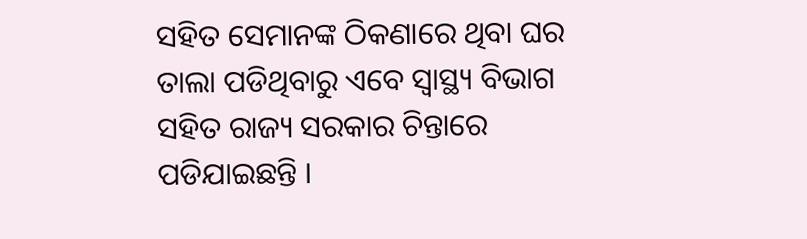ସହିତ ସେମାନଙ୍କ ଠିକଣାରେ ଥିବା ଘର ତାଲା ପଡିଥିବାରୁ ଏବେ ସ୍ୱାସ୍ଥ୍ୟ ବିଭାଗ ସହିତ ରାଜ୍ୟ ସରକାର ଚିନ୍ତାରେ ପଡିଯାଇଛନ୍ତି ।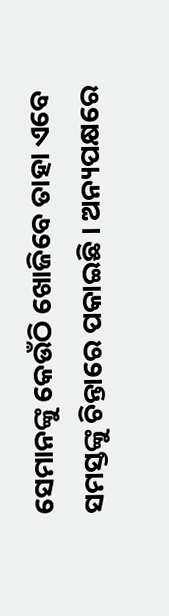ସେମାନଙ୍କୁ କେଉଁଠି ଖୋଜିବେ ତାହା ଏବେ ସମସ୍ତଙ୍କୁ ଚିନ୍ତାରେ ପକାଇଛି । ଅନ୍ୟପକ୍ଷରେ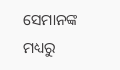ସେମାନଙ୍କ ମଧ୍ୟରୁ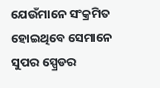ଯେଉଁମାନେ ସଂକ୍ରମିତ ହୋଇଥିବେ ସେମାନେ ସୁପର ସ୍ପ୍ରେଡର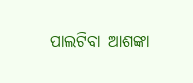ପାଲଟିବା ଆଶଙ୍କା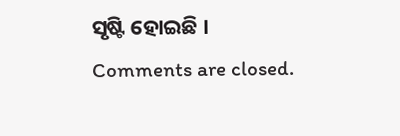ସୃଷ୍ଟି ହୋଇଛି ।
Comments are closed.